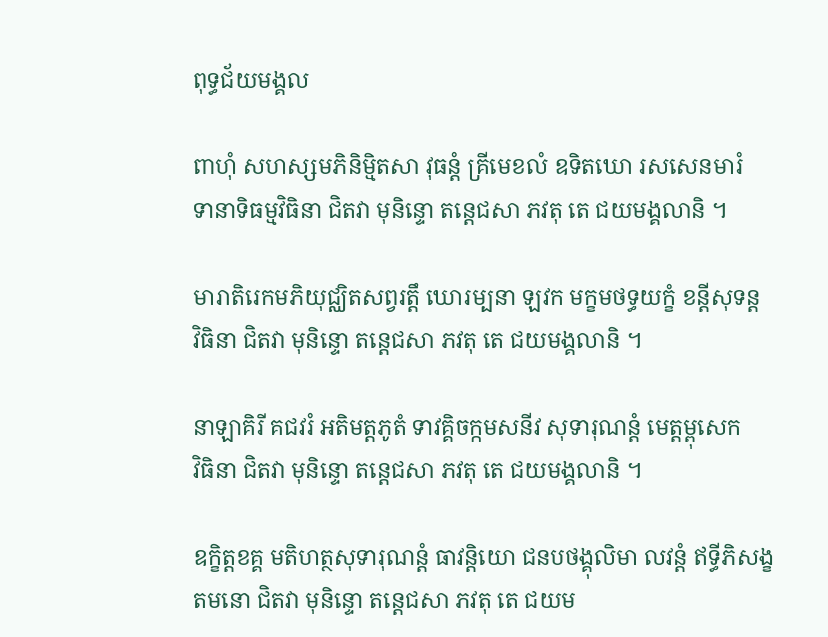ពុទ្ធជ័យមង្គល

ពាហុំ សហស្សមភិនិមិ្មតសា វុធន្តំ គ្រីមេខលំ ឧទិតឃោ រសសេនមារំ
ទានាទិធម្មវិធិនា ជិតវា មុនិន្ទោ តន្តេជសា ភវតុ តេ ជយមង្គលានិ ។

មារាតិរេកមភិយុជ្ឈិតសព្វរត្តឹ ឃោរម្បនា ឡវក មក្ខមថទ្ធយក្ខំ ខន្តីសុទន្ត
វិធិនា ជិតវា មុនិន្ទោ តន្តេជសា ភវតុ តេ ជយមង្គលានិ ។

នាឡាគិរី គជវរំ អតិមត្តភូតំ ទាវគ្គិចក្កមសនីវ សុទារុណន្តំ មេត្តម្ពុសេក
វិធិនា ជិតវា មុនិន្ទោ តន្តេជសា ភវតុ តេ ជយមង្គលានិ ។

ឧក្ខិត្តខគ្គ មតិហត្ថសុទារុណន្តំ ធាវន្តិយោ ជនបថង្គុលិមា លវន្តំ ឥទ្ធីភិសង្ខ
តមនោ ជិតវា មុនិន្ទោ តន្តេជសា ភវតុ តេ ជយម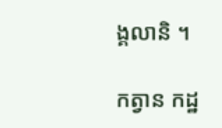ង្គលានិ ។

កត្វាន កដ្ឋ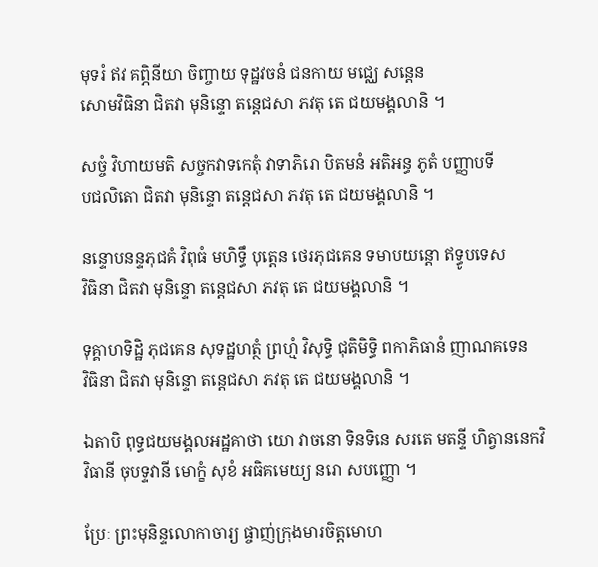មុទរំ ឥវ គព្ភិនីយា ចិញ្ចាយ ទុដ្ឋវចនំ ជនកាយ មជ្ឈេ សន្តេន
សោមវិធិនា ជិតវា មុនិន្ទោ តន្តេជសា ភវតុ តេ ជយមង្គលានិ ។

សច្ចំ វិហាយមតិ សច្ចកវាទកេតុំ វាទាភិរោ បិតមនំ អតិអន្ធ ភូតំ បញ្ញាបទី
បជលិតោ ជិតវា មុនិន្ទោ តន្តេជសា ភវតុ តេ ជយមង្គលានិ ។

នន្ទោបនន្ទភុជគំ វិពុធំ មហិទ្ធឹ បុត្តេន ថេរភុជគេន ទមាបយន្តោ ឥទ្ធូបទេស
វិធិនា ជិតវា មុនិន្ទោ តន្តេជសា ភវតុ តេ ជយមង្គលានិ ។

ទុគ្គាហទិដ្ឋិ ភុជគេន សុទដ្ឋហត្ថំ ព្រហ្មំ វិសុទ្ធិ ជុតិមិទ្ធិ ពកាភិធានំ ញាណគទេន
វិធិនា ជិតវា មុនិន្ទោ តន្តេជសា ភវតុ តេ ជយមង្គលានិ ។

ឯតាបិ ពុទ្ធជយមង្គលអដ្ឋគាថា យោ វាចនោ ទិនទិនេ សរតេ មតន្ទី ហិត្វាននេកវិ
វិធានី ចុបទ្ទវានី មោក្ខំ សុខំ អធិគមេយ្យ នរោ សបញ្ញោ ។

ប្រែៈ ព្រះមុនិន្ទលោកាចារ្យ ផ្ចាញ់ក្រុងមារចិត្តមោហ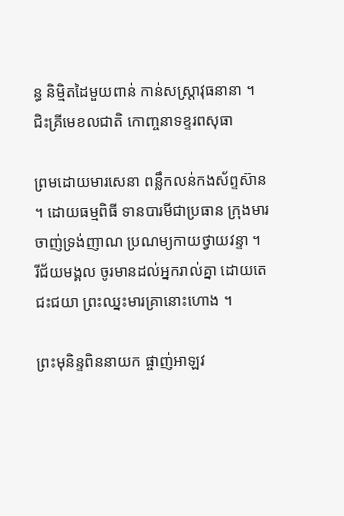ន្ធ និម្មិតដៃមួយពាន់ កាន់សស្ត្រាវុធនានា ។ ជិះគ្រីមេខលជាតិ កោញ្ចនាទខ្ទរពសុធា

ព្រមដោយមារសេនា ពន្លឹកលន់កងស័ព្ទស៊ាន ។ ដោយធម្មពិធី ទានបារមីជាប្រធាន ក្រុងមារចាញ់ទ្រង់ញាណ ប្រណម្យកាយថ្វាយវន្ទា ។
រីជ័យមង្គល ចូរមានដល់អ្នករាល់គ្នា ដោយតេជះជយា ព្រះឈ្នះមារគ្រានោះហោង ។

ព្រះមុនិន្ទពិននាយក ផ្ចាញ់អាឡវ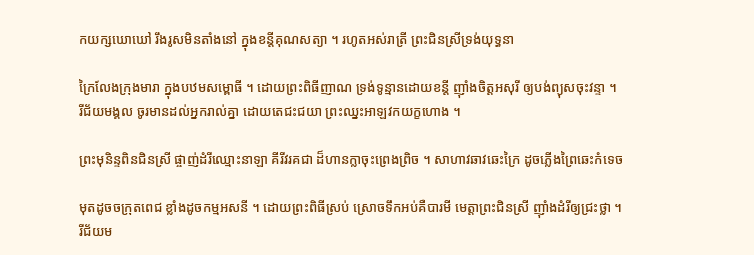កយក្សឃោឃៅ រឹងរូសមិនតាំងនៅ ក្នុងខន្តីគុណសត្យា ។ រហូតអស់រាត្រី ព្រះជិនស្រីទ្រង់យុទ្ធនា

ក្រៃលែងក្រុងមារា ក្នុងបឋមសម្ពោធី ។ ដោយព្រះពិធីញាណ ទ្រង់ទូន្មានដោយខន្តី ញ៉ាំងចិត្តអសុរី ឲ្យបង់ព្យុសចុះវន្ទា ។
រីជ័យមង្គល ចូរមានដល់អ្នករាល់គ្នា ដោយតេជះជយា ព្រះឈ្នះអាឡវកយក្ខហោង ។

ព្រះមុនិន្ទពិនជិនស្រី ផ្ចាញ់ដំរីឈ្មោះនាឡា គីរីវរគជា ដ៏ហានក្លាចុះព្រេងព្រិច ។ សាហាវឆាវឆេះក្រៃ ដូចភ្លើងព្រៃឆេះកំទេច

មុតដូចចក្រុតពេជ ខ្លាំងដូចកម្មអសនី ។ ដោយព្រះពិធីស្រប់ ស្រោចទឹកអប់គឺបារមី មេត្តាព្រះជិនស្រី ញ៉ាំងដំរីឲ្យជ្រះថ្លា ។
រីជ័យម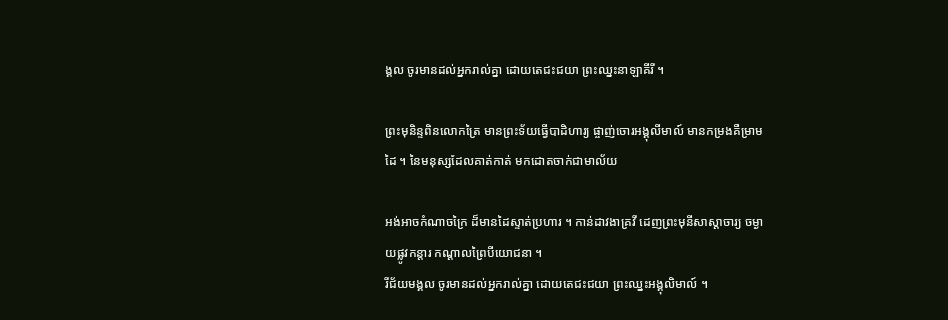ង្គល ចូរមានដល់អ្នករាល់គ្នា ដោយតេជះជយា ព្រះឈ្នះនាឡាគីរី ។

ព្រះមុនិន្ទពិនលោកត្រៃ មានព្រះទ័យធ្វើបាដិហារ្យ ផ្ចាញ់ចោរអង្គុលីមាល៍ មានកម្រងគឺម្រាមដៃ ។ នៃមនុស្សដែលគាត់កាត់ មកដោតចាក់ជាមាល័យ

អង់អាចកំណាចក្រៃ ដ៏មានដៃស្ទាត់ប្រហារ ។ កាន់ដាវងាគ្រវី ដេញព្រះមុនីសាស្តាចារ្យ ចម្ងាយផ្លូវកន្តារ កណ្តាលព្រៃបីយោជនា ។
រីជ័យមង្គល ចូរមានដល់អ្នករាល់គ្នា ដោយតេជះជយា ព្រះឈ្នះអង្គុលិមាល៍ ។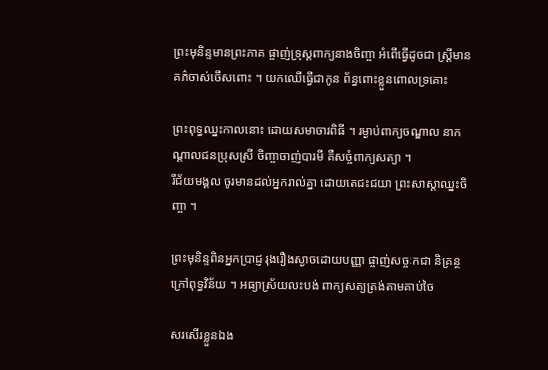ព្រះមុនិន្ទមានព្រះភាគ ផ្ចាញ់ទ្រុស្តពាក្យនាងចិញ្ចា អំពើធ្វើដូចជា ស្រ្តីមានគភ៌ចាស់ចើសពោះ ។ យកឈើធ្វើជាកូន ព័ន្ធពោះខ្លួនពោលទ្រគោះ

ព្រះពុទ្ធឈ្នះកាលនោះ ដោយសមាចារពិធី ។ រម្ងាប់ពាក្យចណ្ឌាល នាកណ្តាលជនប្រុសស្រី ចិញ្ចាចាញ់បារមី គឺសច្ចំពាក្យសត្យា ។
រីជ័យមង្គល ចូរមានដល់អ្នករាល់គ្នា ដោយតេជះជយា ព្រះសាស្តាឈ្នះចិញ្ចា ។

ព្រះមុនិន្ទពិនអ្នកប្រាជ្ញ រុងរឿងស្ងាចដោយបញ្ញា ផ្ចាញ់សច្ចៈកជា និគ្រន្ថក្រៅពុទ្ធវិន័យ ។ អធ្យាស្រ័យលះបង់ ពាក្យសត្យត្រង់តាមគាប់ចៃ

សរសើរខ្លួនឯង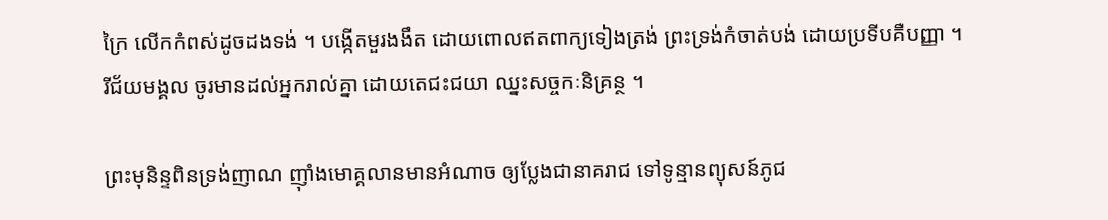ក្រៃ លើកកំពស់ដូចដងទង់ ។ បង្កើតមួរងងឹត ដោយពោលឥតពាក្យទៀងត្រង់ ព្រះទ្រង់កំចាត់បង់ ដោយប្រទីបគឺបញ្ញា ។
រីជ័យមង្គល ចូរមានដល់អ្នករាល់គ្នា ដោយតេជះជយា ឈ្នះសច្ចកៈនិគ្រន្ថ ។

ព្រះមុនិន្ទពិនទ្រង់ញាណ ញ៉ាំងមោគ្គលានមានអំណាច ឲ្យប្លែងជានាគរាជ ទៅទូន្មានព្យុសន៍ភូជ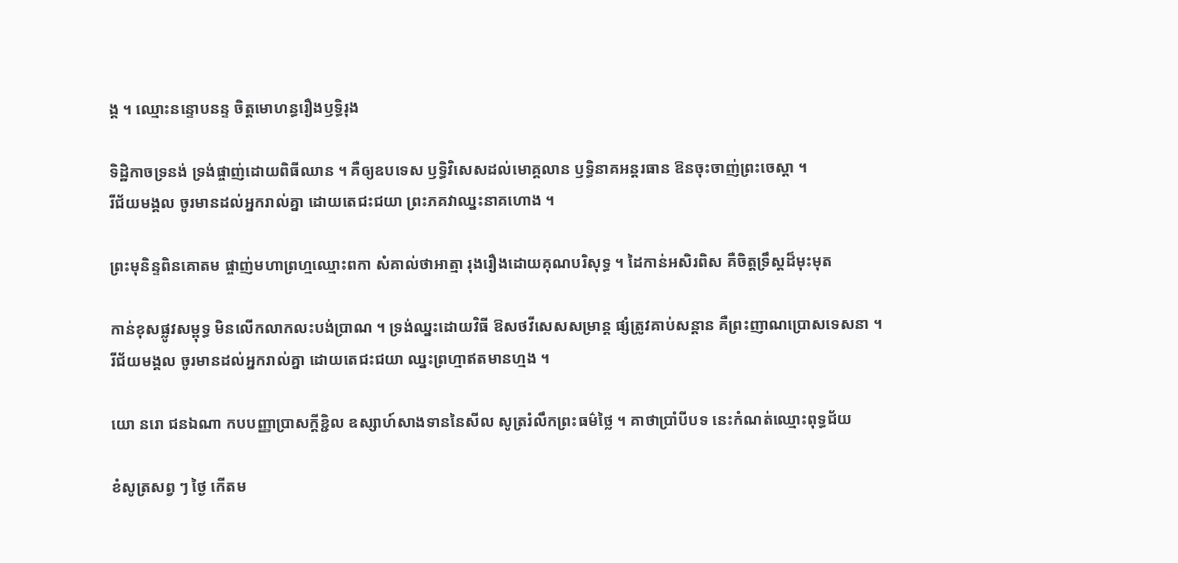ង្គ ។ ឈ្មោះនន្ទោបនន្ទ ចិត្តមោហន្ធរឿងឫទ្ធិរុង

ទិដ្ឋិកាចទ្រនង់ ទ្រង់ផ្ចាញ់ដោយពិធីឈាន ។ គឺឲ្យឧបទេស ឫទ្ធិវិសេសដល់មោគ្គលាន ឫទ្ធិនាគអន្តរធាន ឱនចុះចាញ់ព្រះចេស្តា ។
រីជ័យមង្គល ចូរមានដល់អ្នករាល់គ្នា ដោយតេជះជយា ព្រះភគវាឈ្នះនាគហោង ។

ព្រះមុនិន្ទពិនគោតម ផ្ចាញ់មហាព្រហ្មឈ្មោះពកា សំគាល់ថាអាត្មា រុងរឿងដោយគុណបរិសុទ្ធ ។ ដៃកាន់អសិរពិស គឺចិត្តទ្រឹស្តដ៏មុះមុត

កាន់ខុសផ្លូវសម្ពុទ្ធ មិនលើកលាកលះបង់ប្រាណ ។ ទ្រង់ឈ្នះដោយវិធី ឱសថវីសេសសម្រាន្ត ផ្សំត្រូវគាប់សន្តាន គឺព្រះញាណប្រោសទេសនា ។
រីជ័យមង្គល ចូរមានដល់អ្នករាល់គ្នា ដោយតេជះជយា ឈ្នះព្រហ្មាឥតមានហ្មង ។

យោ នរោ ជនឯណា កបបញ្ញាប្រាសក្តីខ្ជិល ឧស្សាហ៍សាងទាននៃសីល សូត្ររំលឹកព្រះធម៌ថ្លៃ ។ គាថាប្រាំបីបទ នេះកំណត់ឈ្មោះពុទ្ធជ័យ

ខំសូត្រសព្វ ៗ ថ្ងៃ កើតម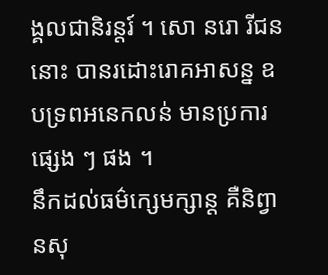ង្គលជានិរន្តរ៍ ។ សោ នរោ រីជននោះ បានរដោះរោគអាសន្ន ឧបទ្រពអនេកលន់ មានប្រការផ្សេង ៗ ផង ។
នឹកដល់ធម៌ក្សេមក្សាន្ត គឺនិព្វានសុ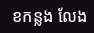ខកន្លង លែង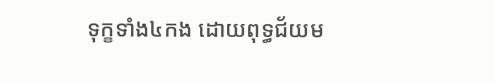ទុក្ខទាំង៤កង ដោយពុទ្ធជ័យម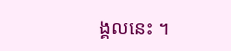ង្គលនេះ ។